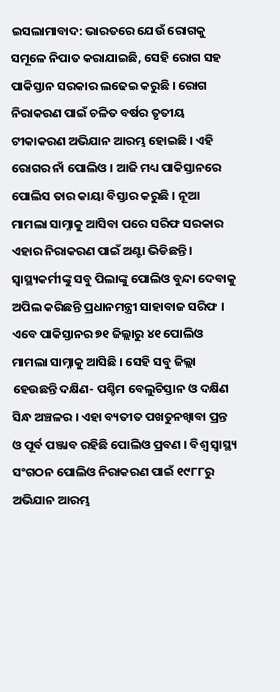ଇସଲାମାବାଦ: ଭାରତରେ ଯେଉଁ ରୋଗକୁ ସମୂଳେ ନିପାତ କରାଯାଇଛି, ସେହି ରୋଗ ସହ ପାକିସ୍ତାନ ସରକାର ଲଢେଇ କରୁଛି । ରୋଗ ନିରାକରଣ ପାଇଁ ଚଳିତ ବର୍ଷର ତୃତୀୟ ଟୀକାକରଣ ଅଭିଯାନ ଆରମ୍ଭ ହୋଇଛି । ଏହି ରୋଗର ନାଁ ପୋଲିଓ । ଆଜି ମଧ୍ୟ ପାକିସ୍ତାନରେ ପୋଲିସ ତାର କାୟା ବିସ୍ତାର କରୁଛି । ନୂଆ ମାମଲା ସାମ୍ନାକୁ ଆସିବା ପରେ ସରିଫ ସରକାର ଏହାର ନିରାକରଣ ପାଇଁ ଅଣ୍ଟା ଭିଡିଛନ୍ତି । ସ୍ୱାସ୍ଥ୍ୟକର୍ମୀଙ୍କୁ ସବୁ ପିଲାଙ୍କୁ ପୋଲିଓ ବୁନ୍ଦା ଦେବାକୁ ଅପିଲ କରିଛନ୍ତି ପ୍ରଧାନମନ୍ତ୍ରୀ ସାହାବାଜ ସରିଫ ।
ଏବେ ପାକିସ୍ତାନର ୭୧ ଜିଲ୍ଲାରୁ ୪୧ ପୋଲିଓ ମାମଲା ସାମ୍ନାକୁ ଆସିଛି । ସେହି ସବୁ ଜିଲ୍ଲା ହେଉଛନ୍ତି ଦକ୍ଷିଣ- ପଶ୍ଚିମ ବେଲୁଚିସ୍ତାନ ଓ ଦକ୍ଷିଣ ସିନ୍ଧ ଅଞ୍ଚଳର । ଏହା ବ୍ୟତୀତ ପଖତୁନଖ୍ୱାବା ପ୍ରନ୍ତ ଓ ପୂର୍ବ ପଞ୍ଜାବ ରହିଛି ପୋଲିଓ ପ୍ରବଣ । ବିଶ୍ୱ ସ୍ୱାସ୍ଥ୍ୟ ସଂଗଠନ ପୋଲିଓ ନିରାକରଣ ପାଇଁ ୧୯୮୮ରୁ ଅଭିଯାନ ଆରମ୍ଭ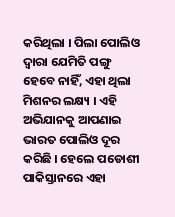କରିଥିଲା । ପିଲା ପୋଲିଓ ଦ୍ୱାରା ଯେମିତି ପଙ୍ଗୁ ହେବେ ନାହିଁ, ଏହା ଥିଲା ମିଶନର ଲକ୍ଷ୍ୟ । ଏହି ଅଭିଯାନକୁ ଆପଣାଇ ଭାରତ ପୋଲିଓ ଦୂର କରିଛି । ହେଲେ ପଡୋଶୀ ପାକିସ୍ତାନରେ ଏହା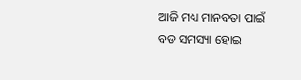ଆଜି ମଧ୍ୟ ମାନବତା ପାଇଁ ବଡ ସମସ୍ୟା ହୋଇ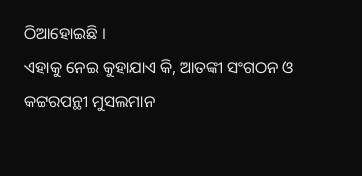ଠିଆହୋଇଛି ।
ଏହାକୁ ନେଇ କୁହାଯାଏ କି, ଆତଙ୍କୀ ସଂଗଠନ ଓ କଟ୍ଟରପନ୍ଥୀ ମୁସଲମାନ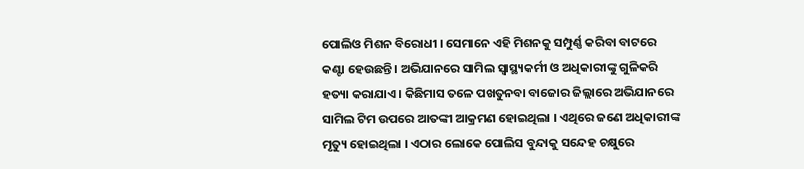ପୋଲିଓ ମିଶନ ବିରୋଧୀ । ସେମାନେ ଏହି ମିଶନକୁ ସମ୍ପୁର୍ଣ୍ଣ କରିବା ବାଟରେ କଣ୍ଟା ହେଉଛନ୍ତି । ଅଭିଯାନରେ ସାମିଲ ସ୍ୱାସ୍ଥ୍ୟକର୍ମୀ ଓ ଅଧିକାରୀଙ୍କୁ ଗୁଳିକରି ହତ୍ୟା କରାଯାଏ । କିଛିମାସ ତଳେ ପଖତୁନବା ବାଜୋର ଜିଲ୍ଲାରେ ଅଭିଯାନରେ ସାମିଲ ଟିମ ଉପରେ ଆତଙ୍କୀ ଆକ୍ରମଣ ହୋଇଥିଲା । ଏଥିରେ ଜଣେ ଅଧିକାରୀଙ୍କ ମୃତ୍ୟୁ ହୋଇଥିଲା । ଏଠାର ଲୋକେ ପୋଲିସ ବୁନ୍ଦାକୁ ସନ୍ଦେହ ଚକ୍ଷୁରେ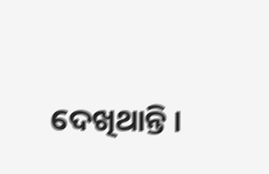ଦେଖିଥାନ୍ତି ।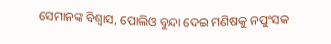ସେମାନଙ୍କ ବିଶ୍ୱାସ, ପୋଲିଓ ବୁନ୍ଦା ଦେଇ ମଣିଷକୁ ନପୁଂସକ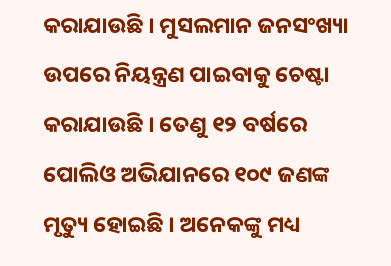କରାଯାଉଛି । ମୁସଲମାନ ଜନସଂଖ୍ୟା ଉପରେ ନିୟନ୍ତ୍ରଣ ପାଇବାକୁ ଚେଷ୍ଟା କରାଯାଉଛି । ତେଣୁ ୧୨ ବର୍ଷରେ ପୋଲିଓ ଅଭିଯାନରେ ୧୦୯ ଜଣଙ୍କ ମୃତ୍ୟୁ ହୋଇଛି । ଅନେକଙ୍କୁ ମଧ୍ୟ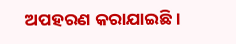ଅପହରଣ କରାଯାଇଛି ।